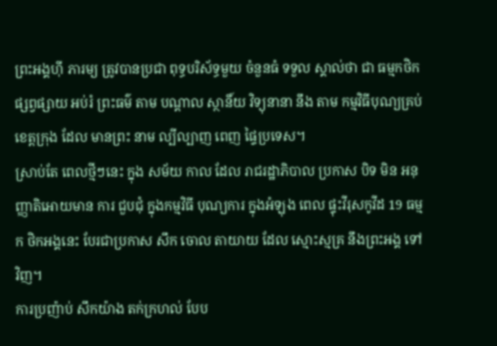ព្រះអង្គហ៊ី ភារម្យ ត្រូវបានប្រជា ពុទ្ធបរិស័ទ្ធមួយ ចំនួនធំ ទទួល ស្គាល់ថា ជា ធម្មកថិកផ្សព្វផ្សាយ អប់រំ ព្រះធម៌ តាម បណ្តាល ស្ថានិ៍យ វិទ្យុនានា នឹង តាម កម្មវិធីបុណ្យគ្រប់ខេត្តក្រុង ដែល មានព្រះ នាម ល្បីល្បាញ ពេញ ផ្ទៃប្រទេស។
ស្រាប់តែ ពេលថ្មីៗនេះ ក្នុង សម័យ កាល ដែល រាជរដ្ឋាភិបាល ប្រកាស បិទ មិន អនុញ្ញាតិអោយមាន ការ ជួបជុំ ក្នុងកម្មវិធី បុណ្យការ ក្នុងអំឡុង ពេល ផ្ទុះវីរុសកូវីដ 19 ធម្មក ថិកអង្គនេះ បែរជាប្រកាស សឹក ចោល តាយាយ ដែល ស្មោះស្មគ្រ នឹងព្រះអង្គ ទៅវិញ។
ការប្រញ៉ាប់ សឹកយ៉ាង តក់ក្រហល់ បែប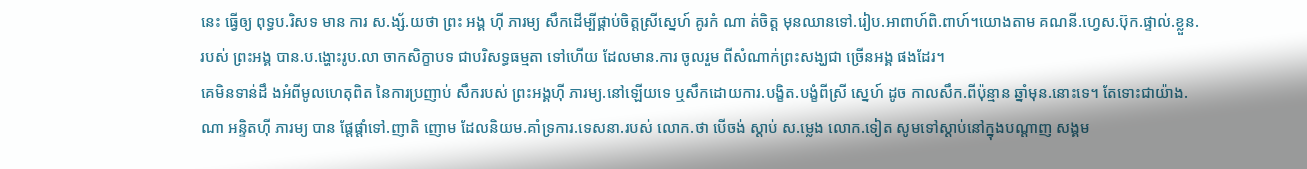នេះ ធ្វើឲ្យ ពុទ្ធប.រិសទ មាន ការ ស.ង្ស័.យថា ព្រះ អង្គ ហ៊ី ភារម្យ សឹកដើម្បីផ្គាប់ចិត្តស្រីស្នេហ៍ គូរកំ ណា ត់ចិត្ត មុនឈានទៅ.រៀប.អាពាហ៍ពិ.ពាហ៍។យោងតាម គណនី.ហ្វេស.ប៊ុក.ផ្ទាល់.ខ្លួន.របស់ ព្រះអង្គ បាន.ប.ង្ហោះរូប.លា ចាកសិក្ខាបទ ជាបរិសទ្ធធម្មតា ទៅហើយ ដែលមាន.ការ ចូលរួម ពីសំណាក់ព្រះសង្ឃជា ច្រើនអង្គ ផងដែរ។
គេមិនទាន់ដឹ ងអំពីមូលហេតុពិត នៃការប្រញាប់ សឹករបស់ ព្រះអង្គហ៊ី ភារម្យ.នៅឡើយទេ ឬសឹកដោយការ.បង្ខិត.បង្ខំពីស្រី ស្នេហ៍ ដូច កាលសឹក.ពីប៉ុន្មាន ឆ្នាំមុន.នោះទេ។ តែទោះជាយ៉ាង.ណា អន្ទិតហ៊ី ភារម្យ បាន ផ្តែផ្តាំទៅ.ញាតិ ញោម ដែលនិយម.គាំទ្រការ.ទេសនា.របស់ លោក.ថា បើចង់ ស្តាប់ ស.ម្លេង លោក.ទៀត សូមទៅស្តាប់នៅក្នុងបណ្តាញ សង្គម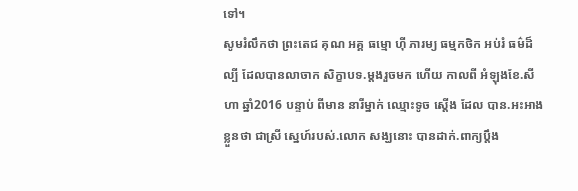ទៅ។
សូមរំលឹកថា ព្រះតេជ គុណ អគ្គ ធម្មោ ហ៊ី ភារម្យ ធម្មកថិក អប់រំ ធម៌ដ៏ ល្បី ដែលបានលាចាក សិក្ខាបទ.ម្តងរួចមក ហើយ កាលពី អំឡុងខែ.សីហា ឆ្នាំ2016 បន្ទាប់ ពីមាន នារីម្នាក់ ឈ្មោះទូច ស្តើង ដែល បាន.អះអាងខ្លួនថា ជាស្រី ស្នេហ៍របស់.លោក សង្ឃនោះ បានដាក់.ពាក្យប្តឹង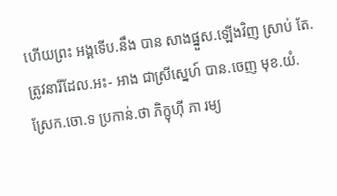ហើយព្រះ អង្គទើប.នឹង បាន សាងផ្នួស.ឡើងវិញ ស្រាប់ តែ.ត្រូវនារីដែល.អះ- អាង ជាស្រីស្នេហ៍ បាន.ចេញ មុខ.យំ.ស្រែក.ចោ.ទ ប្រកាន់.ថា ភិក្ខុហ៊ី ភា រម្យ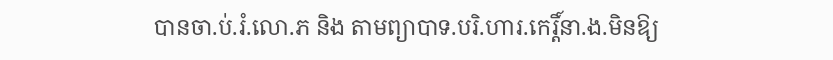បានចា.ប់.រំ.លោ.ភ និង តាមព្យាបាទ.បរិ.ហារ.កេរ្តិ៍នា.ង.មិនឱ្យ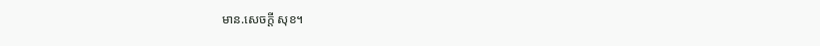មាន.សេចក្តី សុខ។